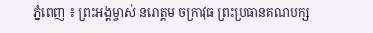ភ្នំពេញ ៖ ព្រះអង្គម្ចាស់ នរោត្តម ចក្រាវុធ ព្រះប្រធានគណបក្ស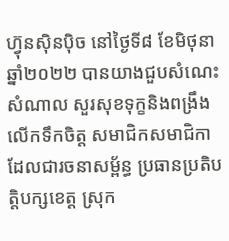ហ៊្វុនស៊ិនប៉ិច នៅថ្ងៃទី៨ ខែមិថុនា ឆ្នាំ២០២២ បានយាងជួបសំណេះសំណាល សួរសុខទុក្ខនិងពង្រឹងលើកទឹកចិត្ត សមាជិកសមាជិកា ដែលជារចនាសម្ព័ន្ធ ប្រធានប្រតិបត្តិបក្សខេត្ត ស្រុក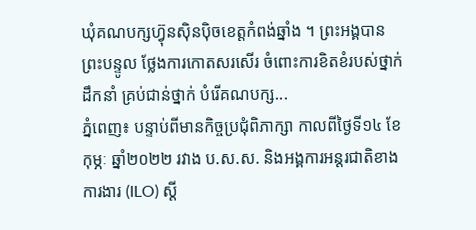ឃុំគណបក្សហ៊្វុនស៊ិនប៉ិចខេត្តកំពង់ឆ្នាំង ។ ព្រះអង្គបានព្រះបន្ទូល ថ្លែងការកោតសរសើរ ចំពោះការខិតខំរបស់ថ្នាក់ដឹកនាំ គ្រប់ជាន់ថ្នាក់ បំរើគណបក្ស...
ភ្នំពេញ៖ បន្ទាប់ពីមានកិច្ចប្រជុំពិភាក្សា កាលពីថ្ងៃទី១៤ ខែកុម្ភៈ ឆ្នាំ២០២២ រវាង ប.ស.ស. និងអង្គការអន្តរជាតិខាងការងារ (ILO) ស្តី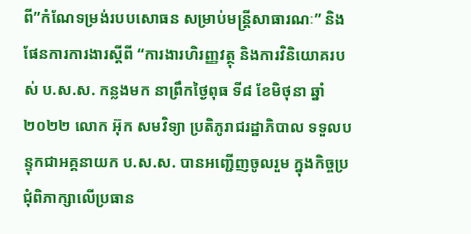ពី”កំណែទម្រង់របបសោធន សម្រាប់មន្រ្តីសាធារណៈ” និង ផែនការការងារស្តីពី “ការងារហិរញ្ញវត្ថុ និងការវិនិយោគរបស់ ប.ស.ស. កន្លងមក នាព្រឹកថ្ងៃពុធ ទី៨ ខែមិថុនា ឆ្នាំ២០២២ លោក អ៊ុក សមវិទ្យា ប្រតិភូរាជរដ្ឋាភិបាល ទទួលបន្ទុកជាអគ្គនាយក ប.ស.ស. បានអញ្ជើញចូលរួម ក្នុងកិច្ចប្រជុំពិភាក្សាលើប្រធាន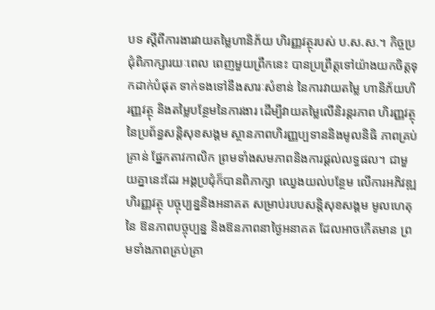បទ ស្តីពីការងារវាយតម្លៃហានិភ័យ ហិរញ្ញវត្ថុរបស់ ប.ស.ស.។ កិច្ចប្រជុំពិភាក្សារយៈពេល ពេញមួយព្រឹកនេះ បានប្រព្រឹត្តទៅយ៉ាងយកចិត្តទុកដាក់បំផុត ទាក់ទងទៅនឹងសារៈសំខាន់ នៃការវាយតម្លៃ ហានិភ័យហិរញ្ញវត្ថុ និងតម្លៃបន្ថែមនៃការងារ ដើម្បីវាយតម្លៃលើនិរន្តរភាព ហិរញ្ញវត្ថុនៃប្រព័ន្ធសន្តិសុខសង្គម ស្ថានភាពហិរញ្ញប្បទាននិងមូលនិធិ ភាពគ្រប់គ្រាន់ ផ្នែកតាវកាលិក ព្រមទាំងសមភាពនិងការផ្តល់លទ្ធផល។ ជាមួយគ្នានេះដែរ អង្គប្រជុំក៏បានពិភាក្សា ឈ្វេងយល់បន្ថែម លើការអភិវឌ្ឍហិរញ្ញវត្ថុ បច្ចុប្បន្ននិងអនាគត សម្រាប់របបសន្តិសុខសង្គម មូលហេតុនៃ ឱនភាពបច្ចុប្បន្ន និងឱនភាពនាថ្ងៃអនាគត ដែលអាចកើតមាន ព្រមទាំងភាពគ្រប់គ្រា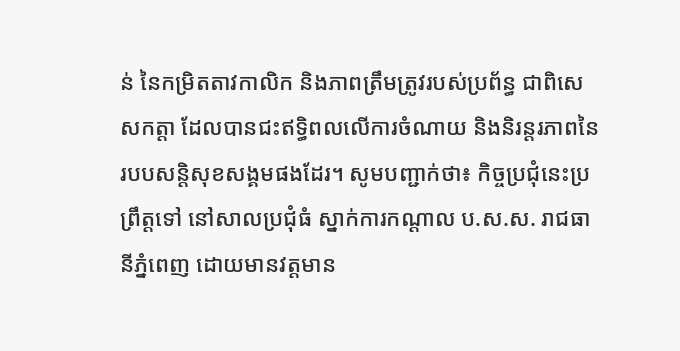ន់ នៃកម្រិតតាវកាលិក និងភាពត្រឹមត្រូវរបស់ប្រព័ន្ធ ជាពិសេសកត្តា ដែលបានជះឥទ្ធិពលលើការចំណាយ និងនិរន្តរភាពនៃរបបសន្តិសុខសង្គមផងដែរ។ សូមបញ្ជាក់ថា៖ កិច្ចប្រជុំនេះប្រព្រឹត្តទៅ នៅសាលប្រជុំធំ ស្នាក់ការកណ្ដាល ប.ស.ស. រាជធានីភ្នំពេញ ដោយមានវត្តមាន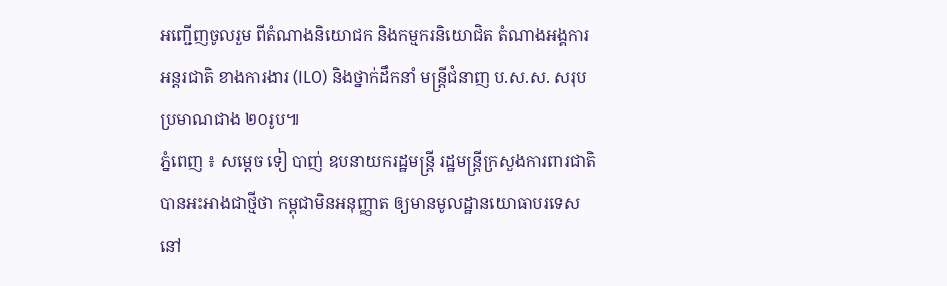អញ្ជើញចូលរួម ពីតំណាងនិយោជក និងកម្មករនិយោជិត តំណាងអង្គការអន្តរជាតិ ខាងការងារ (ILO) និងថ្នាក់ដឹកនាំ មន្ត្រីជំនាញ ប.ស.ស. សរុបប្រមាណជាង ២០រូប៕
ភ្នំពេញ ៖ សម្តេច ទៀ បាញ់ ឧបនាយករដ្ឋមន្ត្រី រដ្ឋមន្ត្រីក្រសួងការពារជាតិ បានអះអាងជាថ្មីថា កម្ពុជាមិនអនុញ្ញាត ឲ្យមានមូលដ្ឋានយោធាបរទេស នៅ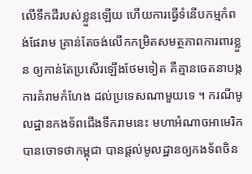លើទឹកដីរបស់ខ្លួនឡើយ ហើយការធ្វើទំនើបកម្មកំពង់ផែរាម គ្រាន់តែចង់លើកកម្រិតសមត្ថភាពការពារខ្លួន ឲ្យកាន់តែប្រសើរឡើងថែមទៀត គឺគ្មានចេតនាបង្កការគំរាមកំហែង ដល់ប្រទេសណាមួយទេ ។ ករណីមូលដ្ឋានកងទ័ពជើងទឹករាមនេះ មហាអំណាចអាមេរិក បានចោទថាកម្ពុជា បានផ្ដល់មូលដ្ឋានឲ្យកងទ័ពចិន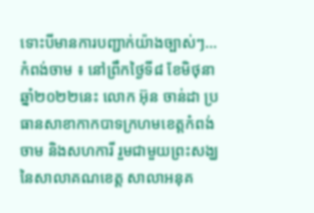ទោះបីមានការបញ្ជាក់យ៉ាងច្បាស់ៗ...
កំពង់ចាម ៖ នៅព្រឹកថ្ងៃទី៨ ខែមិថុនា ឆ្នាំ២០២២នេះ លោក អ៊ុន ចាន់ដា ប្រធានសាខាកាកបាទក្រហមខេត្តកំពង់ចាម និងសហការី រួមជាមួយព្រះសង្ឃ នៃសាលាគណខេត្ត សាលាអនុគ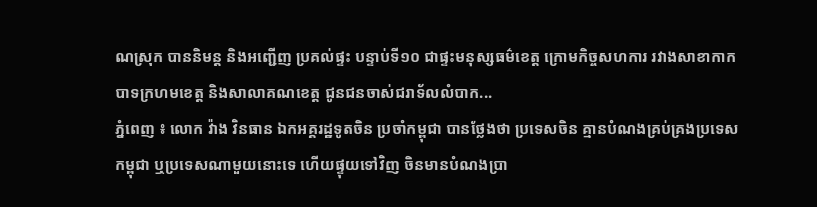ណស្រុក បាននិមន្ត និងអញ្ជើញ ប្រគល់ផ្ទះ បន្ទាប់ទី១០ ជាផ្ទះមនុស្សធម៌ខេត្ត ក្រោមកិច្ចសហការ រវាងសាខាកាកបាទក្រហមខេត្ត និងសាលាគណខេត្ត ជូនជនចាស់ជរាទ័លលំបាក...
ភ្នំពេញ ៖ លោក វ៉ាង វិនធាន ឯកអគ្គរដ្ឋទូតចិន ប្រចាំកម្ពុជា បានថ្លែងថា ប្រទេសចិន គ្មានបំណងគ្រប់គ្រងប្រទេសកម្ពុជា ឬប្រទេសណាមួយនោះទេ ហើយផ្ទុយទៅវិញ ចិនមានបំណងប្រា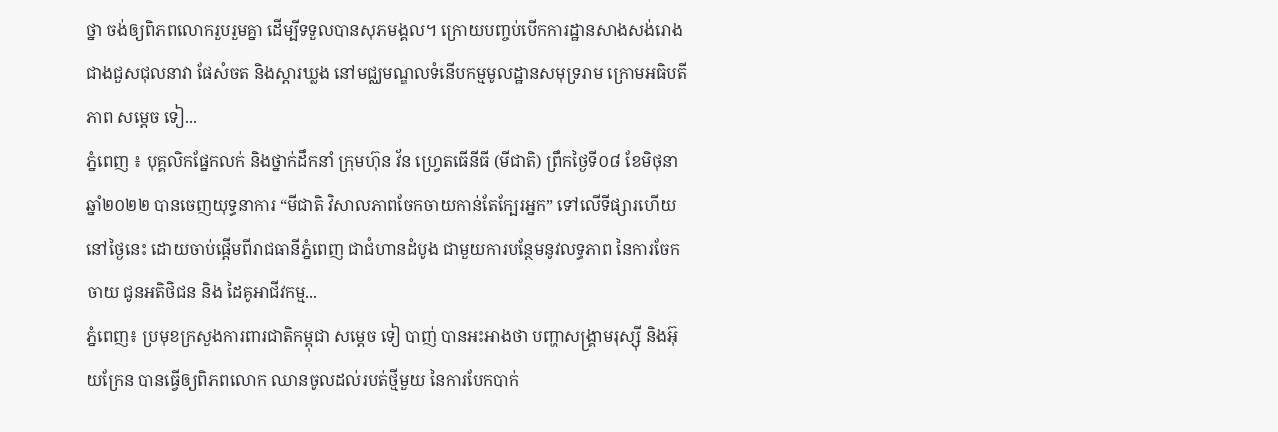ថ្នា ចង់ឲ្យពិភពលោករួបរួមគ្នា ដើម្បីទទួលបានសុភមង្គល។ ក្រោយបញ្ចប់បើកការដ្ឋានសាងសង់រោងជាងជួសជុលនាវា ផែសំចត និងស្តារឃ្លង នៅមជ្ឈមណ្ឌលទំនើបកម្មមូលដ្ឋានសមុទ្ររាម ក្រោមអធិបតីភាព សម្ដេច ទៀ...
ភ្នំពេញ ៖ បុគ្គលិកផ្នែកលក់ និងថ្នាក់ដឹកនាំ ក្រុមហ៊ុន វ័ន ហ្វ្រេតធើនីធី (មីជាតិ) ព្រឹកថ្ងៃទី០៨ ខែមិថុនា ឆ្នាំ២០២២ បានចេញយុទ្ធនាការ “មីជាតិ វិសាលភាពចែកចាយកាន់តែក្បែរអ្នក” ទៅលើទីផ្សារហើយនៅថ្ងៃនេះ ដោយចាប់ផ្តើមពីរាជធានីភ្នំពេញ ជាជំហានដំបូង ជាមួយការបន្ថែមនូវលទ្ធភាព នៃការចែកចាយ ជូនអតិថិជន និង ដៃគូអាជីវកម្ម...
ភ្នំពេញ៖ ប្រមុខក្រសួងការពារជាតិកម្ពុជា សម្តេច ទៀ បាញ់ បានអះអាងថា បញ្ហាសង្គ្រាមរុស្ស៊ី និងអ៊ុយក្រែន បានធ្វើឲ្យពិភពលោក ឈានចូលដល់របត់ថ្មីមួយ នៃការបែកបាក់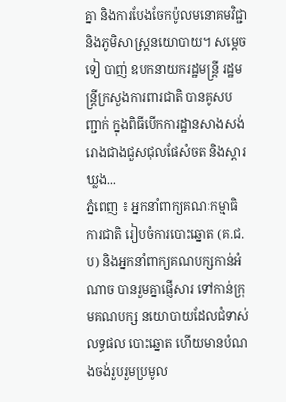គ្នា និងការបែងចែកប៉ូលមនោគមវិជ្ជា និងភូមិសាស្ត្រនយោបាយ។ សម្តេច ទៀ បាញ់ ឧបកនាយករដ្ឋមន្ត្រី រដ្ឋមន្ត្រីក្រសួងការពារជាតិ បានគូសបញ្ជាក់ ក្នុងពិធីបើកការដ្ឋានសាងសង់ រោងជាងជួសជុលផែសំចត និងស្តារឃ្លង...
ភ្នំពេញ ៖ អ្នកនាំពាក្យគណៈកម្មាធិការជាតិ រៀបចំការបោះឆ្នោត (គ.ជ.ប) និងអ្នកនាំពាក្យគណបក្សកាន់អំណាច បានរួមគ្នាផ្ញើសារ ទៅកាន់ក្រុមគណបក្ស នយោបាយដែលជំទាស់លទ្ធផល បោះឆ្នោត ហើយមានបំណងចង់រួបរួមប្រមូល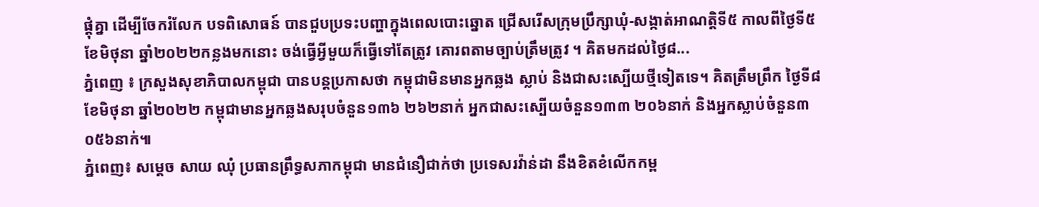ផ្តុំគ្នា ដើម្បីចែករំលែក បទពិសោធន៍ បានជួបប្រទះបញ្ហាក្នុងពេលបោះឆ្នោត ជ្រើសរើសក្រុមប្រឹក្សាឃុំ-សង្កាត់អាណត្តិទី៥ កាលពីថ្ងៃទី៥ ខែមិថុនា ឆ្នាំ២០២២កន្លងមកនោះ ចង់ធ្វើអ្វីមួយក៏ធ្វើទៅតែត្រូវ គោរពតាមច្បាប់ត្រឹមត្រូវ ។ គិតមកដល់ថ្ងៃ៨...
ភ្នំពេញ ៖ ក្រសួងសុខាភិបាលកម្ពុជា បានបន្តប្រកាសថា កម្ពុជាមិនមានអ្នកឆ្លង ស្លាប់ និងជាសះស្បើយថ្មីទៀតទេ។ គិតត្រឹមព្រឹក ថ្ងៃទី៨ ខែមិថុនា ឆ្នាំ២០២២ កម្ពុជាមានអ្នកឆ្លងសរុបចំនួន១៣៦ ២៦២នាក់ អ្នកជាសះស្បើយចំនួន១៣៣ ២០៦នាក់ និងអ្នកស្លាប់ចំនួន៣ ០៥៦នាក់៕
ភ្នំពេញ៖ សម្តេច សាយ ឈុំ ប្រធានព្រឹទ្ធសភាកម្ពុជា មានជំនឿជាក់ថា ប្រទេសរវ៉ាន់ដា នឹងខិតខំលើកកម្ព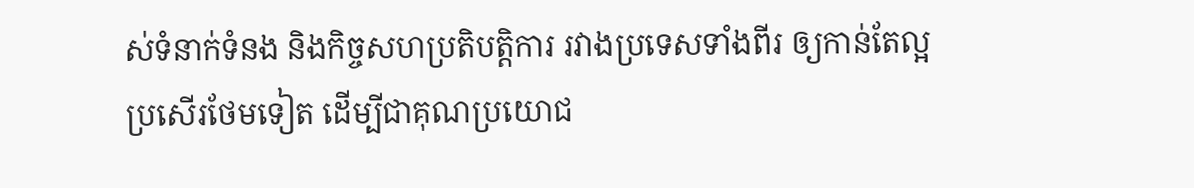ស់ទំនាក់ទំនង និងកិច្ចសហប្រតិបត្តិការ រវាងប្រទេសទាំងពីរ ឲ្យកាន់តែល្អប្រសើរថែមទៀត ដើម្បីជាគុណប្រយោជ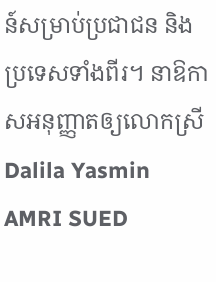ន៍សម្រាប់ប្រជាជន និងប្រទេសទាំងពីរ។ នាឱកាសអនុញ្ញាតឲ្យលោកស្រី Dalila Yasmin AMRI SUED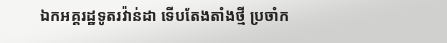ឯកអគ្គរដ្ឋទូតរវ៉ាន់ដា ទើបតែងតាំងថ្មី ប្រចាំក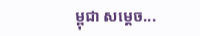ម្ពុជា សម្តេច...